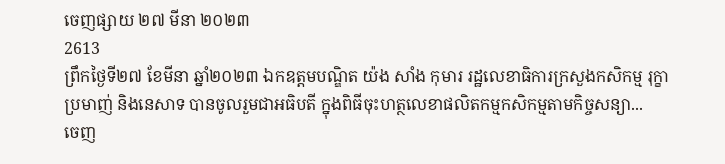ចេញផ្សាយ ២៧ មីនា ២០២៣
2613
ព្រឹកថ្ងៃទី២៧ ខែមីនា ឆ្នាំ២០២៣ ឯកឧត្តមបណ្ឌិត យ៉ង សាំង កុមារ រដ្ឋលេខាធិការក្រសួងកសិកម្ម រុក្ខាប្រមាញ់ និងនេសាទ បានចូលរួមជាអធិបតី ក្នុងពិធីចុះហត្ថលេខាផលិតកម្មកសិកម្មតាមកិច្ចសន្យា...
ចេញ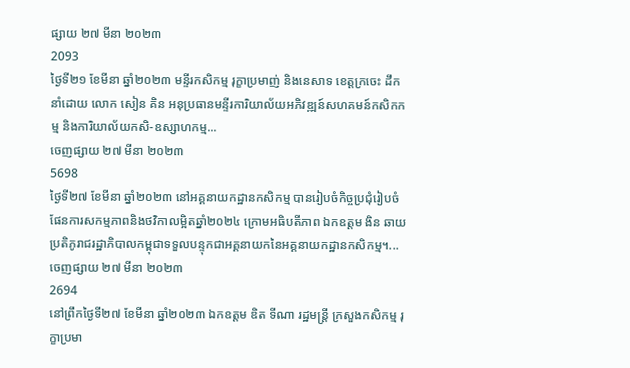ផ្សាយ ២៧ មីនា ២០២៣
2093
ថ្ងៃទី២១ ខែមីនា ឆ្នាំ២០២៣ មន្ទីរកសិកម្ម រុក្ខាប្រមាញ់ និងនេសាទ ខេត្តក្រចេះ ដឹកនាំដោយ លោក សៀន គិន អនុប្រធានមន្ទីរការិយាល័យអភិវឌ្ឍន៍សហគមន៍កសិកកម្ម និងការិយាល័យកសិ-ឧស្សាហកម្ម...
ចេញផ្សាយ ២៧ មីនា ២០២៣
5698
ថ្ងៃទី២៧ ខែមីនា ឆ្នាំ២០២៣ នៅអគ្គនាយកដ្ឋានកសិកម្ម បានរៀបចំកិច្ចប្រជុំរៀបចំផែនការសកម្មភាពនិងថវិកាលម្អិតឆ្នាំ២០២៤ ក្រោមអធិបតីភាព ឯកឧត្តម ងិន ឆាយ ប្រតិភូរាជរដ្ឋាភិបាលកម្ពុជាទទួលបន្ទុកជាអគ្គនាយកនៃអគ្គនាយកដ្ឋានកសិកម្ម។...
ចេញផ្សាយ ២៧ មីនា ២០២៣
2694
នៅព្រឹកថ្ងៃទី២៧ ខែមីនា ឆ្នាំ២០២៣ ឯកឧត្តម ឌិត ទីណា រដ្ឋមន្ត្រី ក្រសួងកសិកម្ម រុក្ខាប្រមា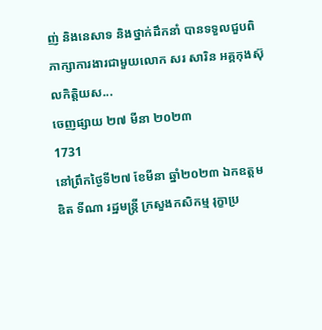ញ់ និងនេសាទ និងថ្នាក់ដឹកនាំ បានទទួលជួបពិភាក្សាការងារជាមួយលោក សរ សារិន អគ្គកុងស៊ុលកិត្តិយស...
ចេញផ្សាយ ២៧ មីនា ២០២៣
1731
នៅព្រឹកថ្ងៃទី២៧ ខែមីនា ឆ្នាំ២០២៣ ឯកឧត្តម ឌិត ទីណា រដ្ឋមន្ត្រី ក្រសួងកសិកម្ម រុក្ខាប្រ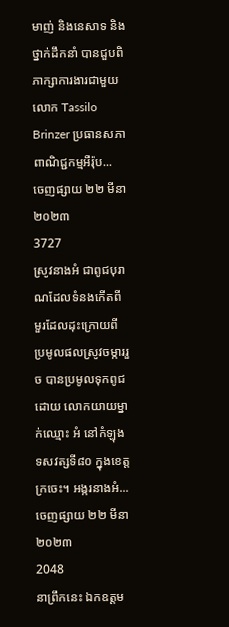មាញ់ និងនេសាទ និងថ្នាក់ដឹកនាំ បានជួបពិភាក្សាការងារជាមួយលោក Tassilo Brinzer ប្រធានសភាពាណិជ្ជកម្មអឺរ៉ុប...
ចេញផ្សាយ ២២ មីនា ២០២៣
3727
ស្រូវនាងអំ ជាពូជបុរាណដែលទំនងកើតពីមួរដែលដុះក្រោយពីប្រមូលផលស្រូវចម្ការរួច បានប្រមូលទុកពូជដោយ លោកយាយម្នាក់ឈ្មោះ អំ នៅកំឡុងទសវត្សទី៨០ ក្នុងខេត្តក្រចេះ។ អង្ករនាងអំ...
ចេញផ្សាយ ២២ មីនា ២០២៣
2048
នាព្រឹកនេះ ឯកឧត្តម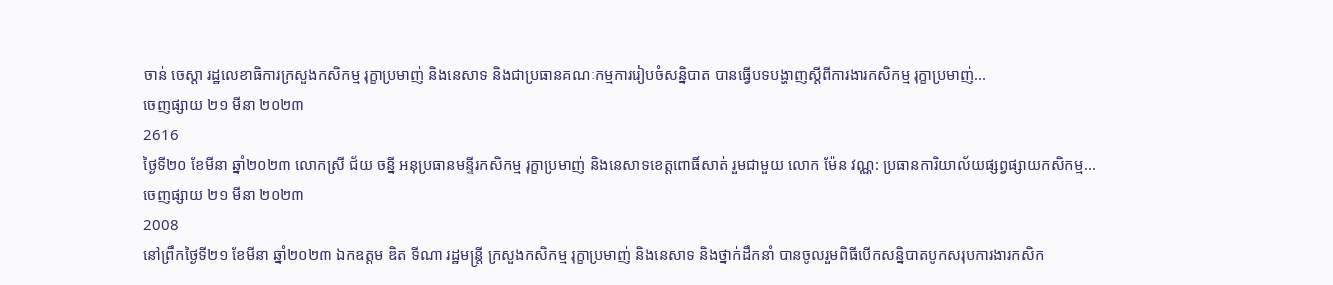ចាន់ ចេស្ដា រដ្ឋលេខាធិការក្រសួងកសិកម្ម រុក្ខាប្រមាញ់ និងនេសាទ និងជាប្រធានគណៈកម្មការរៀបចំសន្និបាត បានធ្វើបទបង្ហាញស្ដីពីការងារកសិកម្ម រុក្ខាប្រមាញ់...
ចេញផ្សាយ ២១ មីនា ២០២៣
2616
ថ្ងៃទី២០ ខែមីនា ឆ្នាំ២០២៣ លោកស្រី ជ័យ ចន្នី អនុប្រធានមន្ទីរកសិកម្ម រុក្ខាប្រមាញ់ និងនេសាទខេត្តពោធិ៍សាត់ រួមជាមួយ លោក ម៉ែន វណ្ណ: ប្រធានការិយាល័យផ្សព្វផ្សាយកសិកម្ម...
ចេញផ្សាយ ២១ មីនា ២០២៣
2008
នៅព្រឹកថ្ងៃទី២១ ខែមីនា ឆ្នាំ២០២៣ ឯកឧត្តម ឌិត ទីណា រដ្ឋមន្ត្រី ក្រសួងកសិកម្ម រុក្ខាប្រមាញ់ និងនេសាទ និងថ្នាក់ដឹកនាំ បានចូលរួមពិធីបើកសន្និបាតបូកសរុបការងារកសិក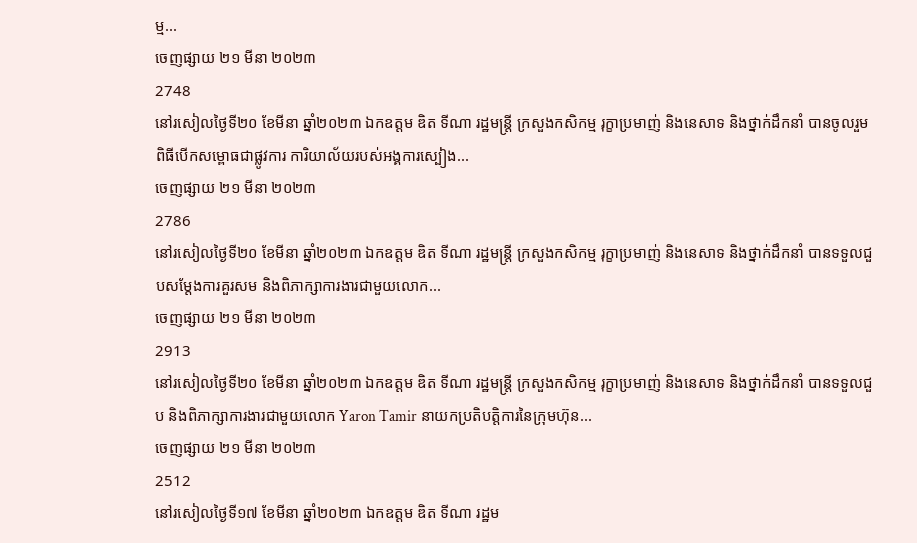ម្ម...
ចេញផ្សាយ ២១ មីនា ២០២៣
2748
នៅរសៀលថ្ងៃទី២០ ខែមីនា ឆ្នាំ២០២៣ ឯកឧត្តម ឌិត ទីណា រដ្ឋមន្ត្រី ក្រសួងកសិកម្ម រុក្ខាប្រមាញ់ និងនេសាទ និងថ្នាក់ដឹកនាំ បានចូលរួមពិធីបើកសម្ពោធជាផ្លូវការ ការិយាល័យរបស់អង្គការស្បៀង...
ចេញផ្សាយ ២១ មីនា ២០២៣
2786
នៅរសៀលថ្ងៃទី២០ ខែមីនា ឆ្នាំ២០២៣ ឯកឧត្តម ឌិត ទីណា រដ្ឋមន្ត្រី ក្រសួងកសិកម្ម រុក្ខាប្រមាញ់ និងនេសាទ និងថ្នាក់ដឹកនាំ បានទទួលជួបសម្តែងការគួរសម និងពិភាក្សាការងារជាមួយលោក...
ចេញផ្សាយ ២១ មីនា ២០២៣
2913
នៅរសៀលថ្ងៃទី២០ ខែមីនា ឆ្នាំ២០២៣ ឯកឧត្តម ឌិត ទីណា រដ្ឋមន្ត្រី ក្រសួងកសិកម្ម រុក្ខាប្រមាញ់ និងនេសាទ និងថ្នាក់ដឹកនាំ បានទទួលជួប និងពិភាក្សាការងារជាមួយលោក Yaron Tamir នាយកប្រតិបត្តិការនៃក្រុមហ៊ុន...
ចេញផ្សាយ ២១ មីនា ២០២៣
2512
នៅរសៀលថ្ងៃទី១៧ ខែមីនា ឆ្នាំ២០២៣ ឯកឧត្តម ឌិត ទីណា រដ្ឋម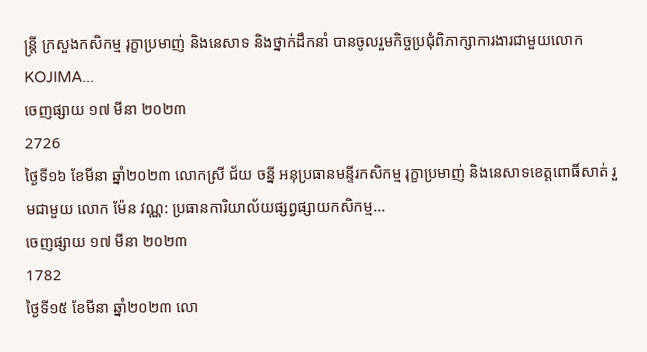ន្ត្រី ក្រសួងកសិកម្ម រុក្ខាប្រមាញ់ និងនេសាទ និងថ្នាក់ដឹកនាំ បានចូលរួមកិច្ចប្រជុំពិភាក្សាការងារជាមួយលោក KOJIMA...
ចេញផ្សាយ ១៧ មីនា ២០២៣
2726
ថ្ងៃទី១៦ ខែមីនា ឆ្នាំ២០២៣ លោកស្រី ជ័យ ចន្នី អនុប្រធានមន្ទីរកសិកម្ម រុក្ខាប្រមាញ់ និងនេសាទខេត្តពោធិ៍សាត់ រួមជាមួយ លោក ម៉ែន វណ្ណ: ប្រធានការិយាល័យផ្សព្វផ្សាយកសិកម្ម...
ចេញផ្សាយ ១៧ មីនា ២០២៣
1782
ថ្ងៃទី១៥ ខែមីនា ឆ្នាំ២០២៣ លោ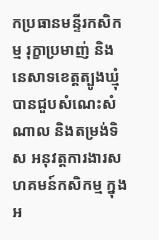កប្រធានមន្ទីរកសិកម្ម រុក្ខាប្រមាញ់ និងនេសាទខេត្តត្បូងឃ្មុំ បានជួបសំណេះសំណាល និងតម្រង់ទិស អនុវត្តការងារសហគមន៍កសិកម្ម ក្នុងអ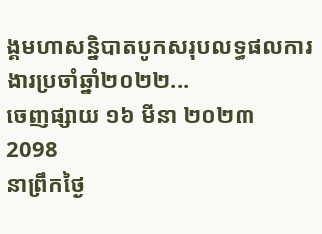ង្គមហាសន្និបាតបូកសរុបលទ្ធផលការងារប្រចាំឆ្នាំ២០២២...
ចេញផ្សាយ ១៦ មីនា ២០២៣
2098
នាព្រឹកថ្ងៃ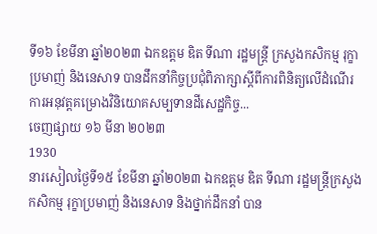ទី១៦ ខែមីនា ឆ្នាំ២០២៣ ឯកឧត្តម ឌិត ទីណា រដ្ឋមន្ត្រី ក្រសួងកសិកម្ម រុក្ខាប្រមាញ់ និងនេសាទ បានដឹកនាំកិច្ចប្រជុំពិភាក្សាស្តីពីការពិនិត្យលើដំណើរការអនុវត្តគម្រោងវិនិយោគសម្បទានដីសេដ្ឋកិច្ច...
ចេញផ្សាយ ១៦ មីនា ២០២៣
1930
នារសៀលថ្ងៃទី១៥ ខែមីនា ឆ្នាំ២០២៣ ឯកឧត្តម ឌិត ទីណា រដ្ឋមន្ត្រីក្រសួងកសិកម្ម រុក្ខាប្រមាញ់ និងនេសាទ និងថ្នាក់ដឹកនាំ បាន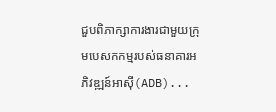ជួបពិភាក្សាការងារជាមួយក្រុមបេសកកម្មរបស់ធនាគារអភិវឌ្ឍន៍អាស៊ី(ADB)...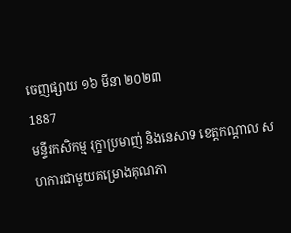ចេញផ្សាយ ១៦ មីនា ២០២៣
1887
មន្ទីរកសិកម្ម រុក្ខាប្រមាញ់ និងនេសាទ ខេត្ដកណ្ដាល សហការជាមួយគម្រោងគុណភា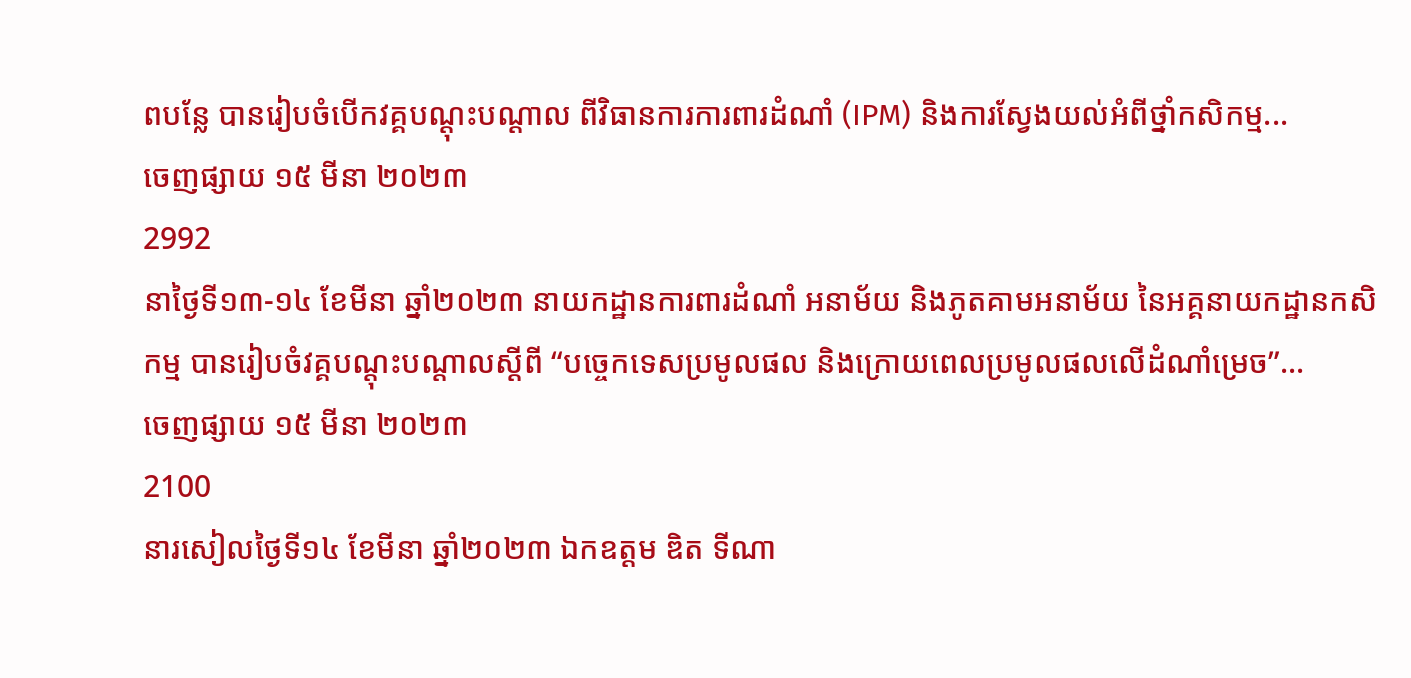ពបន្លែ បានរៀបចំបើកវគ្គបណ្ដុះបណ្ដាល ពីវិធានការការពារដំណាំ (IPM) និងការស្វែងយល់អំពីថ្នាំកសិកម្ម...
ចេញផ្សាយ ១៥ មីនា ២០២៣
2992
នាថ្ងៃទី១៣-១៤ ខែមីនា ឆ្នាំ២០២៣ នាយកដ្ឋានការពារដំណាំ អនាម័យ និងភូតគាមអនាម័យ នៃអគ្គនាយកដ្ឋានកសិកម្ម បានរៀបចំវគ្គបណ្តុះបណ្តាលស្តីពី “បច្ចេកទេសប្រមូលផល និងក្រោយពេលប្រមូលផលលើដំណាំម្រេច”...
ចេញផ្សាយ ១៥ មីនា ២០២៣
2100
នារសៀលថ្ងៃទី១៤ ខែមីនា ឆ្នាំ២០២៣ ឯកឧត្តម ឌិត ទីណា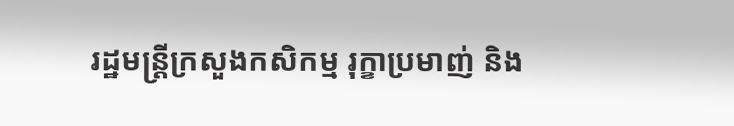រដ្ឋមន្ត្រីក្រសួងកសិកម្ម រុក្ខាប្រមាញ់ និង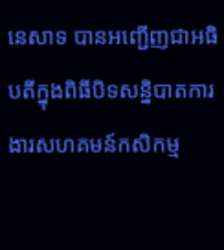នេសាទ បានអញ្ជើញជាអធិបតីក្នុងពិធីបិទសន្និបាតការងារសហគមន៍កសិកម្ម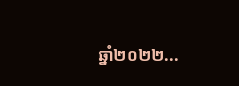ឆ្នាំ២០២២...